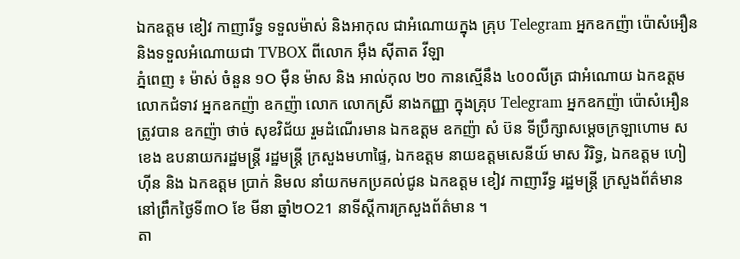ឯកឧត្តម ខៀវ កាញារីទ្ធ ទទួលម៉ាស់ និងអាកុល ជាអំណោយក្នុង គ្រុប Telegram អ្នកឧកញ៉ា ប៉ោសំអឿន និងទទួលអំណោយជា TVBOX ពីលោក អ៊ឹង ស៊ីតាត វីឡា
ភ្នំពេញ ៖ ម៉ាស់ ចំនួន ១O ម៉ឺន ម៉ាស និង អាល់កុល ២០ កានស្មើនឹង ៤០០លីត្រ ជាអំណោយ ឯកឧត្តម លោកជំទាវ អ្នកឧកញ៉ា ឧកញ៉ា លោក លោកស្រី នាងកញ្ញា ក្នុងគ្រុប Telegram អ្នកឧកញ៉ា ប៉ោសំអឿន ត្រូវបាន ឧកញ៉ា ថាច់ សុខវិជ័យ រួមដំណើរមាន ឯកឧត្តម ឧកញ៉ា សំ ប៊ន ទីប្រឹក្សាសម្តេចក្រឡាហោម ស ខេង ឧបនាយករដ្ឋមន្រ្តី រដ្ឋមន្រ្តី ក្រសួងមហាផ្ទៃ, ឯកឧត្តម នាយឧត្តមសេនីយ៍ មាស វិរិទ្ធ, ឯកឧត្តម ហៀ ហ៊ីន និង ឯកឧត្តម ប្រាក់ និមល នាំយកមកប្រគល់ជូន ឯកឧត្តម ខៀវ កាញារីទ្ធ រដ្ឋមន្រ្តី ក្រសួងព័ត៌មាន នៅព្រឹកថ្ងៃទី៣O ខែ មីនា ឆ្នាំ២O21 នាទីស្តីការក្រសួងព័ត៌មាន ។
តា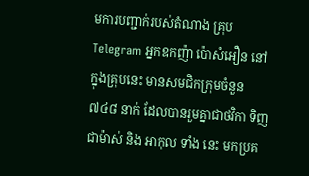មការបញ្ជាក់របស់តំណាង គ្រុប Telegram អ្នកឧកញ៉ា ប៉ោសំអឿន នៅក្នុងគ្រុបនេះ មានសមជិកក្រុមចំនួន ៧៤៨ នាក់ ដែលបានរួមគ្នាជាថវិកា ទិញជាម៉ាស់ និង អាកុល ទាំង នេះ មកប្រគ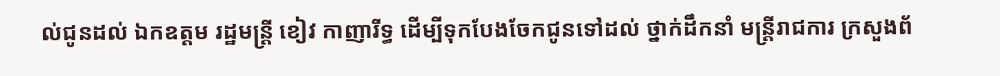ល់ជូនដល់ ឯកឧត្តម រដ្ឋមន្រ្តី ខៀវ កាញារីទ្ធ ដេីម្បីទុកបែងចែកជូនទៅដល់ ថ្នាក់ដឹកនាំ មន្រ្តីរាជការ ក្រសួងព័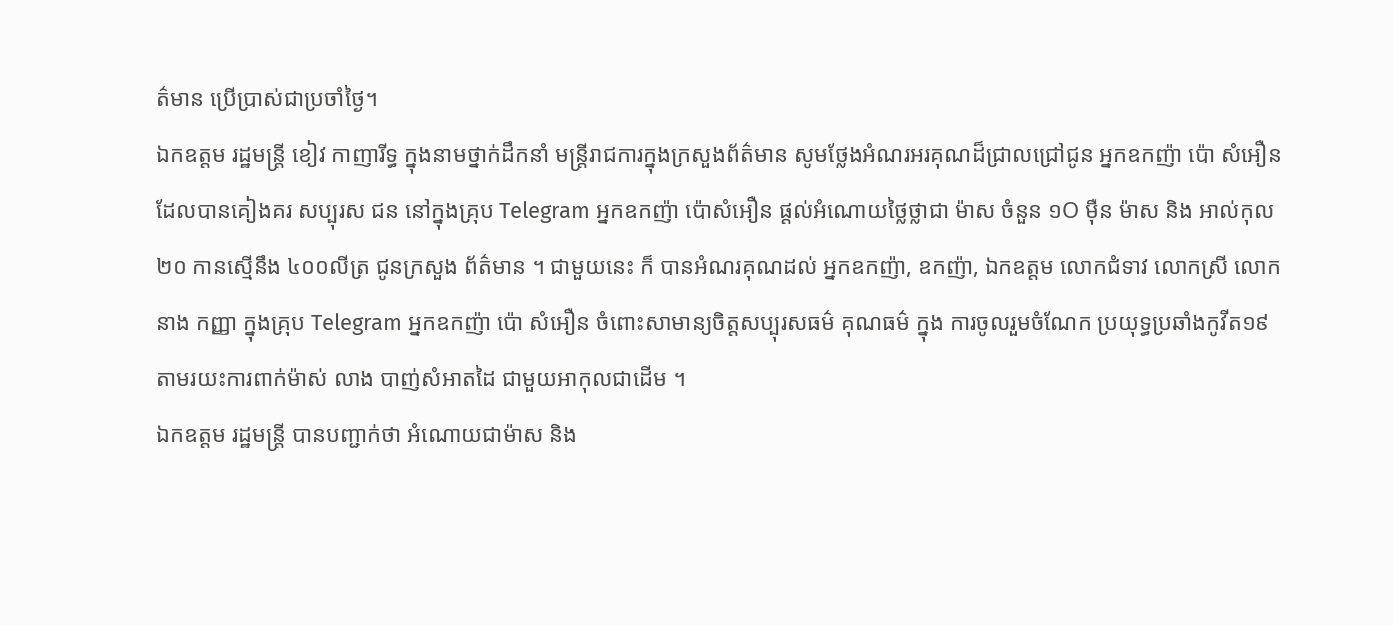ត៌មាន ប្រើប្រាស់ជាប្រចាំថ្ងៃ។
ឯកឧត្តម រដ្ឋមន្រ្តី ខៀវ កាញារីទ្ធ ក្នុងនាមថ្នាក់ដឹកនាំ មន្រ្តីរាជការក្នុងក្រសួងព័ត៌មាន សូមថ្លែងអំណរអរគុណដ៏ជ្រាលជ្រៅជូន អ្នកឧកញ៉ា ប៉ោ សំអឿន ដែលបានគៀងគរ សប្បុរស ជន នៅក្នុងគ្រុប Telegram អ្នកឧកញ៉ា ប៉ោសំអឿន ផ្តល់អំណោយថ្លៃថ្លាជា ម៉ាស ចំនួន ១O ម៉ឺន ម៉ាស និង អាល់កុល ២០ កានស្មើនឹង ៤០០លីត្រ ជូនក្រសួង ព័ត៌មាន ។ ជាមួយនេះ ក៏ បានអំណរគុណដល់ អ្នកឧកញ៉ា, ឧកញ៉ា, ឯកឧត្តម លោកជំទាវ លោកស្រី លោក នាង កញ្ញា ក្នុងគ្រុប Telegram អ្នកឧកញ៉ា ប៉ោ សំអឿន ចំពោះសាមាន្យចិត្តសប្បុរសធម៌ គុណធម៌ ក្នុង ការចូលរួមចំណែក ប្រយុទ្ធប្រឆាំងកូវីត១៩ តាមរយះការពាក់ម៉ាស់ លាង បាញ់សំអាតដៃ ជាមួយអាកុលជាដេីម ។
ឯកឧត្តម រដ្ឋមន្រ្តី បានបញ្ជាក់ថា អំណោយជាម៉ាស និង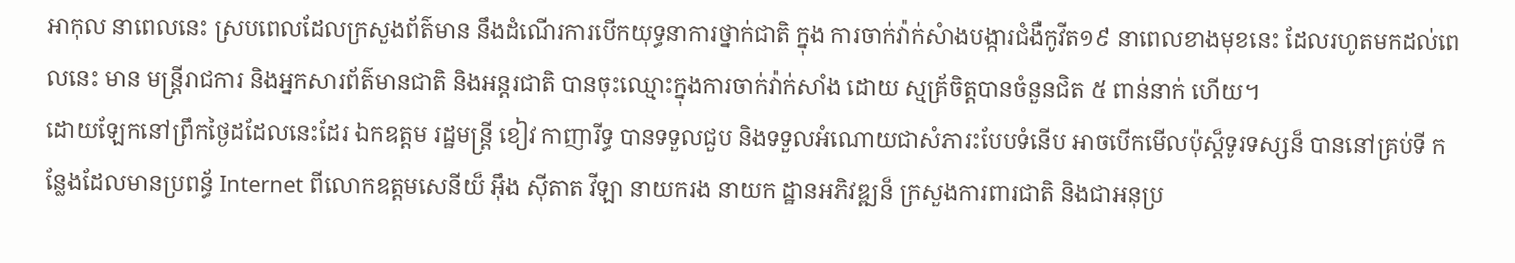អាកុល នាពេលនេះ ស្របពេលដែលក្រសួងព័ត៌មាន នឹងដំណេីរការបេីកយុទ្ធនាការថ្នាក់ជាតិ ក្នុង ការចាក់វ៉ាក់សំាងបង្ការជំងឺកូវីត១៩ នាពេលខាងមុខនេះ ដែលរហូតមកដល់ពេលនេះ មាន មន្រ្តីរាជការ និងអ្នកសារព័ត៌មានជាតិ និងអន្តរជាតិ បានចុះឈ្មោះក្នុងការចាក់វ៉ាក់សាំង ដោយ ស្មគ្រ័ចិត្តបានចំនួនជិត ៥ ពាន់នាក់ ហេីយ។
ដោយឡែកនៅព្រឹកថ្ងៃដដែលនេះដែរ ឯកឧត្តម រដ្ឋមន្រ្តី ខៀវ កាញារីទ្ធ បានទទួលជួប និងទទួលអំណោយជាសំភារះបែបទំនើប អាចបេីកមេីលប៉ុស្ត៏ទូរទស្សន៏ បាននៅគ្រប់ទី កន្លែងដែលមានប្រពន្ធ័ Internet ពីលោកឧត្តមសេនីយ៏ អ៊ឹង ស៊ីតាត វីឡា នាយករង នាយក ដ្ឋានអភិវឌ្ឍន៏ ក្រសួងការពារជាតិ និងជាអនុប្រ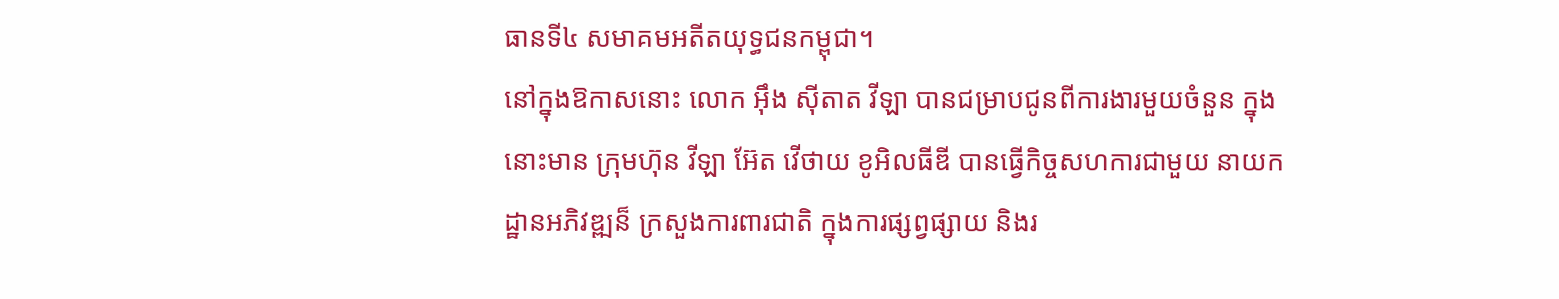ធានទី៤ សមាគមអតីតយុទ្ធជនកម្ពុជា។
នៅក្នុងឱកាសនោះ លោក អ៊ឹង ស៊ីតាត វីឡា បានជម្រាបជូនពីការងារមួយចំនួន ក្នុងនោះមាន ក្រុមហ៊ុន វីឡា អ៊ែត វេីថាយ ខូអិលធីឌី បានធ្វេីកិច្ចសហការជាមួយ នាយក ដ្ឋានអភិវឌ្ឍន៏ ក្រសួងការពារជាតិ ក្នុងការផ្សព្វផ្សាយ និងរ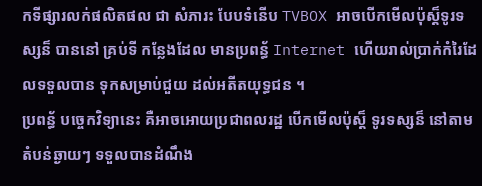កទីផ្សារលក់ផលិតផល ជា សំភារះ បែបទំនើប TVBOX អាចបេីកមេីលប៉ុស្ត៏ទូរទស្សន៏ បាននៅ គ្រប់ទី កន្លែងដែល មានប្រពន្ធ័ Internet ហើយរាល់ប្រាក់កំរៃដែលទទួលបាន ទុកសម្រាប់ជួយ ដល់អតីតយុទ្ធជន ។
ប្រពន្ធ័ បច្ចេកវិទ្យានេះ គឺអាចអោយប្រជាពលរដ្ឋ បេីកមេីលប៉ុស្ត៏ ទូរទស្សន៏ នៅតាមតំបន់ឆ្ងាយៗ ទទួលបានដំណឹង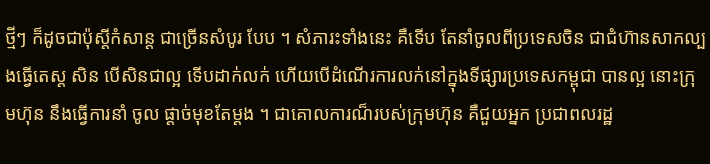ថ្មីៗ ក៏ដូចជាប៉ុស្តីកំសាន្ត ជាច្រេីនសំបូរ បែប ។ សំភារះទាំងនេះ គឺទេីប តែនាំចូលពីប្រទេសចិន ជាជំហ៊ានសាកល្បងធ្វេីតេស្ត សិន បេីសិនជាល្អ ទេីបដាក់លក់ ហើយបើដំណេីរការលក់នៅក្នុងទីផ្សារប្រទេសកម្ពុជា បានល្អ នោះក្រុមហ៊ុន នឹងធ្វេីការនាំ ចូល ផ្តាច់មុខតែម្តង ។ ជាគោលការណ៏របស់ក្រុមហ៊ុន គឺជួយអ្នក ប្រជាពលរដ្ឋ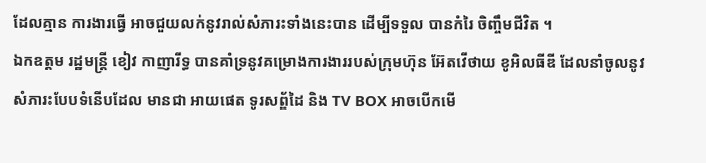ដែលគ្មាន ការងារធ្វេី អាចជួយលក់នូវរាល់សំភារះទាំងនេះបាន ដេីម្បីទទួល បានកំរៃ ចិញ្ចឹមជីវិត ។
ឯកឧត្តម រដ្ឋមន្រ្តី ខៀវ កាញារីទ្ធ បានគាំទ្រនូវគម្រោងការងាររបស់ក្រុមហ៊ុន អ៊ែតវេីថាយ ខូអិលធីឌី ដែលនាំចូលនូវសំភារះបែបទំនេីបដែល មានជា អាយផេត ទូរសព្ឌ័ដៃ និង TV BOX អាចបេីកមេី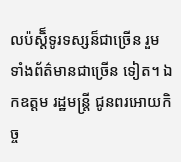លប៉ស្តិ៏ទូរទស្សន៏ជាច្រេីន រួមទាំងព័ត៌មានជាច្រេីន ទៀត។ ឯកឧត្តម រដ្ឋមន្រ្តី ជូនពរអោយកិច្ច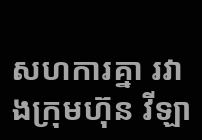សហការគ្នា រវាងក្រុមហ៊ុន វីឡា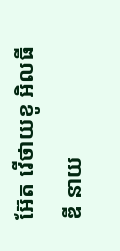អ៊ែត វេីថាយខូ អិលធីឌី នាយ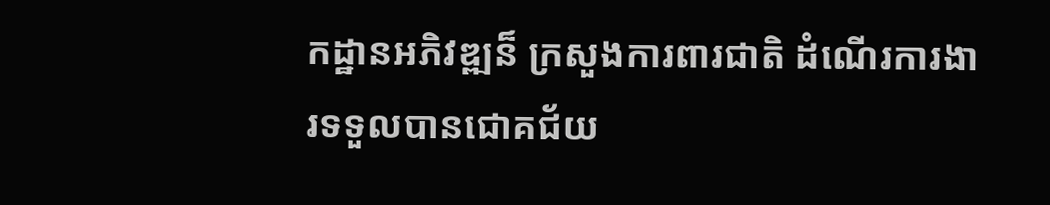កដ្ឋានអភិវឌ្ឍន៏ ក្រសួងការពារជាតិ ដំណេីរការងារទទួលបានជោគជ័យ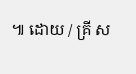៕ ដោយ / គ្រី ស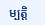ម្បត្តិ